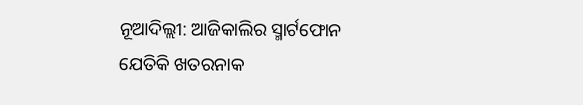ନୂଆଦିଲ୍ଲୀ: ଆଜିକାଲିର ସ୍ମାର୍ଟଫୋନ ଯେତିକି ଖତରନାକ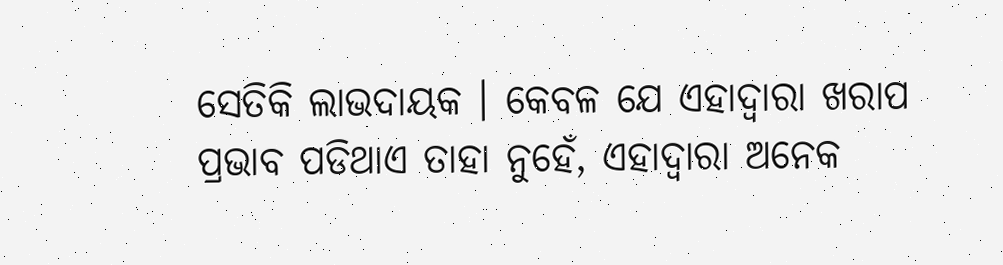ସେତିକି ଲାଭଦାୟକ । କେବଳ ଯେ ଏହାଦ୍ୱାରା ଖରାପ ପ୍ରଭାବ ପଡିଥାଏ ତାହା ନୁହେଁ, ଏହାଦ୍ୱାରା ଅନେକ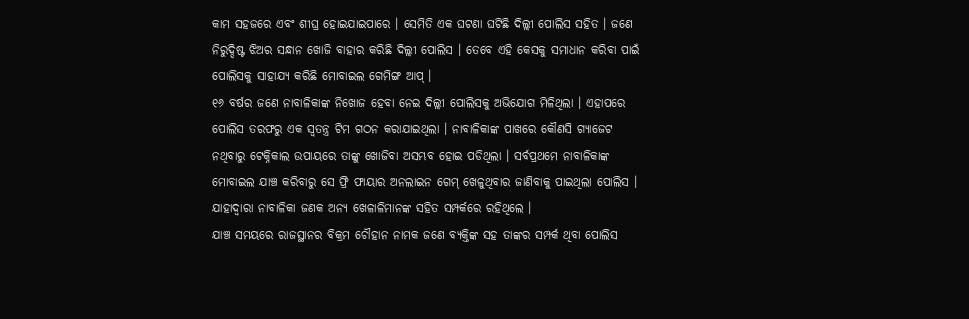କାମ ସହଜରେ ଏବଂ ଶୀଘ୍ର ହୋଇଯାଇପାରେ । ସେମିତି ଏକ ଘଟଣା ଘଟିଛି ଦିଲ୍ଲୀ ପୋଲିସ ସହିତ । ଜଣେ ନିରୁଦ୍ଦିଷ୍ଟ ଝିଅର ସନ୍ଧାନ ଖୋଜି ବାହାର କରିଛି ଦିଲ୍ଲୀ ପୋଲିସ । ତେବେ ଏହି କେସକୁ ସମାଧାନ କରିବା ପାଇଁ ପୋଲିସକୁ ସାହାଯ୍ୟ କରିଛି ମୋବାଇଲ ଗେମିଙ୍ଗ ଆପ୍ ।
୧୬ ବର୍ଷର ଜଣେ ନାବାଳିକାଙ୍କ ନିଖୋଜ ହେବା ନେଇ ଦିଲ୍ଲୀ ପୋଲିସକୁ ଅଭିଯୋଗ ମିଳିଥିଲା । ଏହାପରେ ପୋଲିସ ତରଫରୁ ଏକ ସ୍ୱତନ୍ତ୍ର ଟିମ ଗଠନ କରାଯାଇଥିଲା । ନାବାଳିକାଙ୍କ ପାଖରେ କୌଣସି ଗ୍ୟାଜେଟ ନଥିବାରୁ ଟେକ୍ନିକାଲ ଉପାୟରେ ତାଙ୍କୁ ଖୋଜିବା ଅସମ୍ଭବ ହୋଇ ପଡିଥିଲା । ସର୍ବପ୍ରଥମେ ନାବାଳିକାଙ୍କ ମୋବାଇଲ ଯାଞ୍ଚ କରିବାରୁ ସେ ଫ୍ରି ଫାୟାର ଅନଲାଇନ ଗେମ୍ ଖେଳୁଥିବାର ଜାଣିବାକୁ ପାଇଥିଲା ପୋଲିସ । ଯାହାଦ୍ୱାରା ନାବାଳିକା ଜଣକ ଅନ୍ୟ ଖେଳାଳିମାନଙ୍କ ସହିତ ସମ୍ପର୍କରେ ରହିଥିଲେ ।
ଯାଞ୍ଚ ସମୟରେ ରାଜସ୍ଥାନର ବିକ୍ରମ ଚୌହାନ ନାମକ ଜଣେ ବ୍ୟକ୍ତିଙ୍କ ସହ ତାଙ୍କର ସମ୍ପର୍କ ଥିବା ପୋଲିସ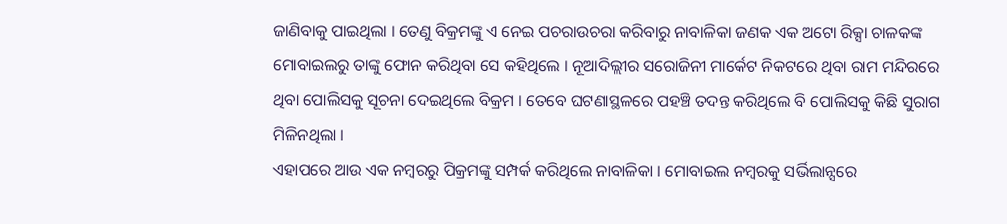ଜାଣିବାକୁ ପାଇଥିଲା । ତେଣୁ ବିକ୍ରମଙ୍କୁ ଏ ନେଇ ପଚରାଉଚରା କରିବାରୁ ନାବାଳିକା ଜଣକ ଏକ ଅଟୋ ରିକ୍ସା ଚାଳକଙ୍କ ମୋବାଇଲରୁ ତାଙ୍କୁ ଫୋନ କରିଥିବା ସେ କହିଥିଲେ । ନୂଆଦିଲ୍ଲୀର ସରୋଜିନୀ ମାର୍କେଟ ନିକଟରେ ଥିବା ରାମ ମନ୍ଦିରରେ ଥିବା ପୋଲିସକୁ ସୂଚନା ଦେଇଥିଲେ ବିକ୍ରମ । ତେବେ ଘଟଣାସ୍ଥଳରେ ପହଞ୍ଚି ତଦନ୍ତ କରିଥିଲେ ବି ପୋଲିସକୁ କିଛି ସୁରାଗ ମିଳିନଥିଲା ।
ଏହାପରେ ଆଉ ଏକ ନମ୍ବରରୁ ପିକ୍ରମଙ୍କୁ ସମ୍ପର୍କ କରିଥିଲେ ନାବାଳିକା । ମୋବାଇଲ ନମ୍ବରକୁ ସର୍ଭିଲାନ୍ସରେ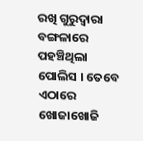ରଖି ଗୁରୁଦ୍ୱାରା ବଙ୍ଗଳାରେ ପହଞ୍ଚିଥିଲା ପୋଲିସ । ତେବେ ଏଠାରେ ଖୋଜାଖୋଜି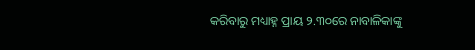କରିବାରୁ ମଧ୍ୟାହ୍ନ ପ୍ରାୟ ୨.୩୦ରେ ନାବାଳିକାଙ୍କୁ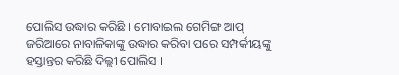ପୋଲିସ ଉଦ୍ଧାର କରିଛି । ମୋବାଇଲ ଗେମିଙ୍ଗ ଆପ୍ ଜରିଆରେ ନାବାଳିକାଙ୍କୁ ଉଦ୍ଧାର କରିବା ପରେ ସମ୍ପର୍କୀୟଙ୍କୁ ହସ୍ତାନ୍ତର କରିଛି ଦିଲ୍ଲୀ ପୋଲିସ ।